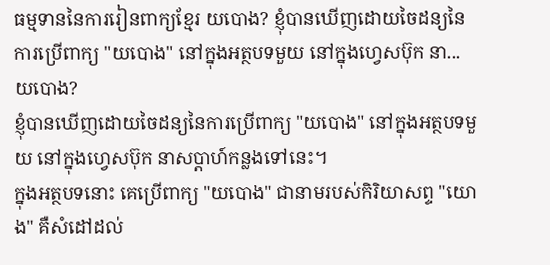ធម្មទាននៃការរៀនពាក្យខ្មែរ យបោង? ខ្ញុំបានឃើញដោយចៃដន្យនៃការប្រើពាក្យ "យបោង" នៅក្នុងអត្ថបទមួយ នៅក្នុងហ្វេសប៊ុក នា...
យបោង?
ខ្ញុំបានឃើញដោយចៃដន្យនៃការប្រើពាក្យ "យបោង" នៅក្នុងអត្ថបទមួយ នៅក្នុងហ្វេសប៊ុក នាសប្ដាហ៍កន្លងទៅនេះ។
ក្នុងអត្ថបទនោះ គេប្រើពាក្យ "យបោង" ជានាមរបស់កិរិយាសព្ទ "យោង" គឺសំដៅដល់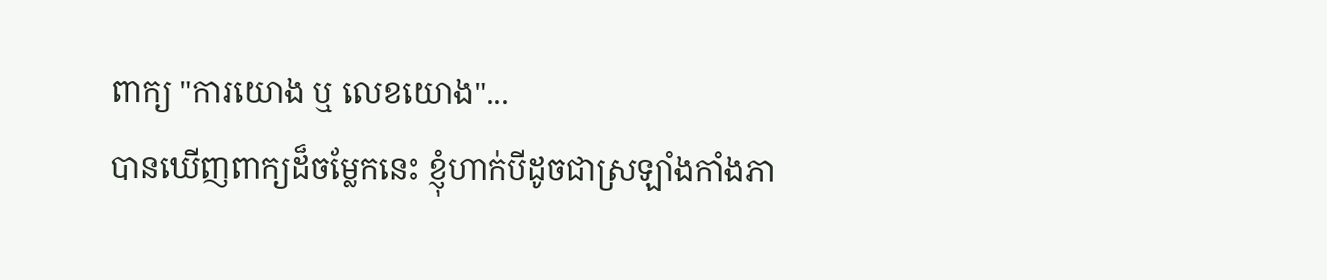ពាក្យ "ការយោង ឬ លេខយោង"...
បានឃើញពាក្យដ៏ចម្លែកនេះ ខ្ញុំហាក់បីដូចជាស្រឡាំងកាំងភា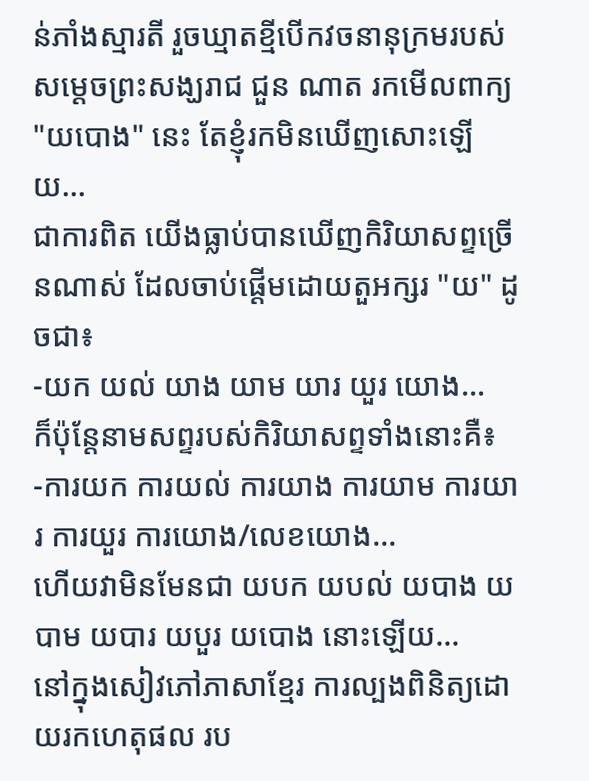ន់ភាំងស្មារតី រួចឃ្មាតខ្មីបើកវចនានុក្រមរបស់សម្ដេចព្រះសង្ឃរាជ ជួន ណាត រកមើលពាក្យ "យបោង" នេះ តែខ្ញុំរកមិនឃើញសោះឡើយ...
ជាការពិត យើងធ្លាប់បានឃើញកិរិយាសព្ទច្រើនណាស់ ដែលចាប់ផ្ដើមដោយតួអក្សរ "យ" ដូចជា៖
-យក យល់ យាង យាម យារ យួរ យោង...
ក៏ប៉ុន្តែនាមសព្ទរបស់កិរិយាសព្ទទាំងនោះគឺ៖
-ការយក ការយល់ ការយាង ការយាម ការយារ ការយួរ ការយោង/លេខយោង...
ហើយវាមិនមែនជា យបក យបល់ យបាង យបាម យបារ យបួរ យបោង នោះឡើយ...
នៅក្នុងសៀវភៅភាសាខ្មែរ ការល្បងពិនិត្យដោយរកហេតុផល រប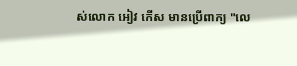ស់លោក អៀវ កើស មានប្រើពាក្យ "លេ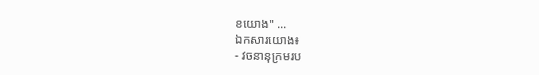ខយោង" ...
ឯកសារយោង៖
- វចនានុក្រមរប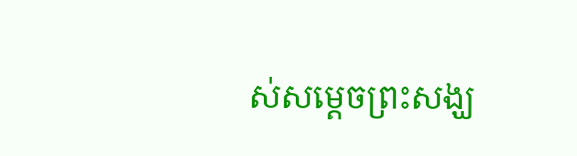ស់សម្ដេចព្រះសង្ឃ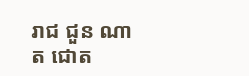រាជ ជួន ណាត ជោត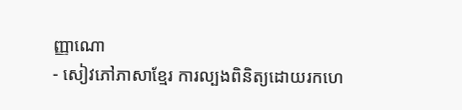ញ្ញាណោ
- សៀវភៅភាសាខ្មែរ ការល្បងពិនិត្យដោយរកហេ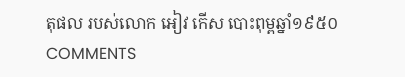តុផល របស់លោក អៀវ កើស បោះពុម្ពឆ្នាំ១៩៥០
COMMENTS